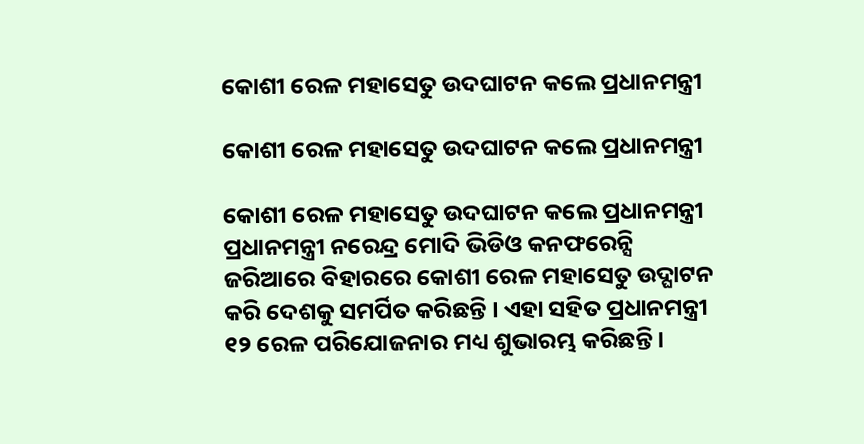କୋଶୀ ରେଳ ମହାସେତୁ ଉଦଘାଟନ କଲେ ପ୍ରଧାନମନ୍ତ୍ରୀ

କୋଶୀ ରେଳ ମହାସେତୁ ଉଦଘାଟନ କଲେ ପ୍ରଧାନମନ୍ତ୍ରୀ

କୋଶୀ ରେଳ ମହାସେତୁ ଉଦଘାଟନ କଲେ ପ୍ରଧାନମନ୍ତ୍ରୀ
ପ୍ରଧାନମନ୍ତ୍ରୀ ନରେନ୍ଦ୍ର ମୋଦି ଭିଡିଓ କନଫରେନ୍ସି ଜରିଆରେ ବିହାରରେ କୋଶୀ ରେଳ ମହାସେତୁ ଉଦ୍ଘାଟନ କରି ଦେଶକୁ ସମର୍ପିତ କରିଛନ୍ତି । ଏହା ସହିତ ପ୍ରଧାନମନ୍ତ୍ରୀ ୧୨ ରେଳ ପରିଯୋଜନାର ମଧ୍ୟ ଶୁଭାରମ୍ଭ କରିଛନ୍ତି ।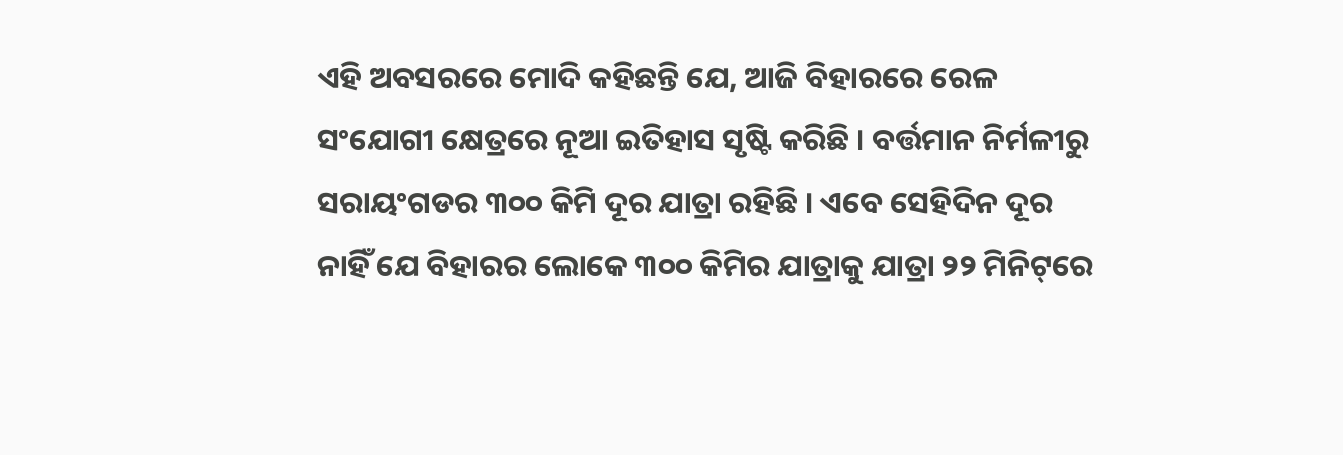ଏହି ଅବସରରେ ମୋଦି କହିଛନ୍ତି ଯେ, ଆଜି ବିହାରରେ ରେଳ ସଂଯୋଗୀ କ୍ଷେତ୍ରରେ ନୂଆ ଇତିହାସ ସୃଷ୍ଟି କରିଛି । ବର୍ତ୍ତମାନ ନିର୍ମଳୀରୁ ସରାୟଂଗଡର ୩୦୦ କିମି ଦୂର ଯାତ୍ରା ରହିଛି । ଏବେ ସେହିଦିନ ଦୂର ନାହିଁ ଯେ ବିହାରର ଲୋକେ ୩୦୦ କିମିର ଯାତ୍ରାକୁ ଯାତ୍ରା ୨୨ ମିନିଟ୍‌ରେ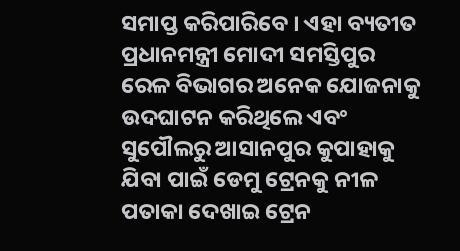ସମାପ୍ତ କରିପାରିବେ । ଏହା ବ୍ୟତୀତ ପ୍ରଧାନମନ୍ତ୍ରୀ ମୋଦୀ ସମସ୍ତିପୁର ରେଳ ବିଭାଗର ଅନେକ ଯୋଜନାକୁ ଉଦଘାଟନ କରିଥିଲେ ଏବଂ ସୁପୌଲରୁ ଆସାନପୁର କୁପାହାକୁ ଯିବା ପାଇଁ ଡେମୁ ଟ୍ରେନକୁ ନୀଳ ପତାକା ଦେଖାଇ ଟ୍ରେନ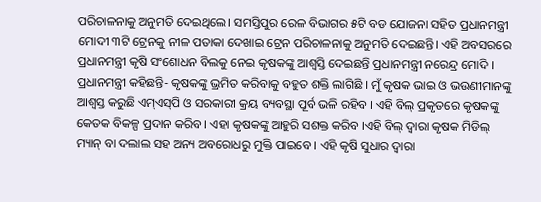ପରିଚାଳନାକୁ ଅନୁମତି ଦେଇଥିଲେ। ସମସ୍ତିପୁର ରେଳ ବିଭାଗର ୫ଟି ବଡ ଯୋଜନା ସହିତ ପ୍ରଧାନମନ୍ତ୍ରୀ ମୋଦୀ ୩ଟି ଟ୍ରେନକୁ ନୀଳ ପତାକା ଦେଖାଇ ଟ୍ରେନ ପରିଚାଳନାକୁ ଅନୁମତି ଦେଇଛନ୍ତି। ଏହି ଅବସରରେ ପ୍ରଧାନମନ୍ତ୍ରୀ କୃଷି ସଂଶୋଧନ ବିଲକୁ ନେଇ କୃଷକଙ୍କୁ ଆଶ୍ୱସ୍ତି ଦେଇଛନ୍ତି ପ୍ରଧାନମନ୍ତ୍ରୀ ନରେନ୍ଦ୍ର ମୋଦି । ପ୍ରଧାନମନ୍ତ୍ରୀ କହିଛନ୍ତି- କୃଷକଙ୍କୁ ଭ୍ରମିତ କରିବାକୁ ବହୁତ ଶକ୍ତି ଲାଗିଛି । ମୁଁ କୃଷକ ଭାଇ ଓ ଭଉଣୀମାନଙ୍କୁ ଆଶ୍ୱସ୍ତ କରୁଛି ଏମ୍‌ଏସ୍‌ପି ଓ ସରକାରୀ କ୍ରୟ ବ୍ୟବସ୍ଥା ପୂର୍ବ ଭଳି ରହିବ । ଏହି ବିଲ୍ ପ୍ରକୃତରେ କୃଷକଙ୍କୁ କେତକ ବିକଳ୍ପ ପ୍ରଦାନ କରିବ । ଏହା କୃଷକଙ୍କୁ ଆହୁରି ସଶକ୍ତ କରିବ ।ଏହି ବିଲ୍ ଦ୍ୱାରା କୃଷକ ମିଡିଲ୍ ମ୍ୟାନ୍ ବା ଦଲାଲ ସହ ଅନ୍ୟ ଅବରୋଧରୁ ମୁକ୍ତି ପାଇବେ । ଏହି କୃଷି ସୁଧାର ଦ୍ୱାରା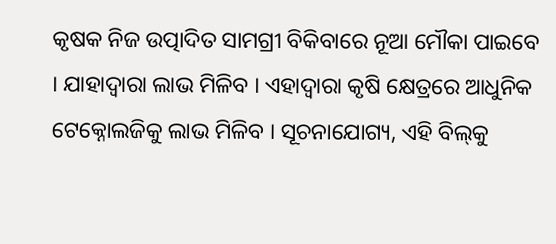କୃଷକ ନିଜ ଉତ୍ପାଦିତ ସାମଗ୍ରୀ ବିକିବାରେ ନୂଆ ମୌକା ପାଇବେ । ଯାହାଦ୍ୱାରା ଲାଭ ମିଳିବ । ଏହାଦ୍ୱାରା କୃଷି କ୍ଷେତ୍ରରେ ଆଧୁନିକ ଟେକ୍ନୋଲଜିକୁ ଲାଭ ମିଳିବ । ସୂଚନାଯୋଗ୍ୟ, ଏହି ବିଲ୍‌କୁ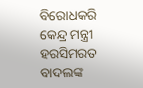ବିରୋଧକରି କେନ୍ଦ୍ର ମନ୍ତ୍ରୀ ହରସିମରତ ବାଦଲଙ୍କ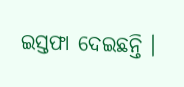ଇସ୍ତଫା ଦେଇଛନ୍ତି ।